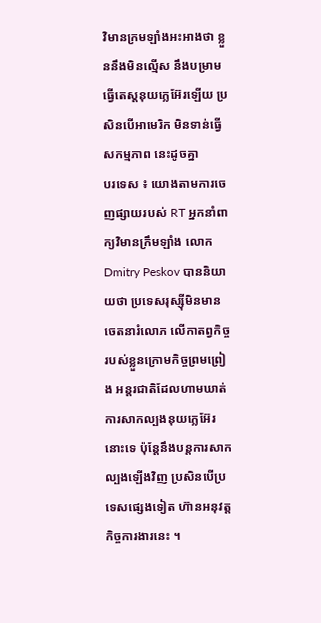វិមានក្រមឡាំងអះអាងថា ខ្លួននឹងមិនល្មើស នឹងបម្រាមធ្វើតេស្តនុយក្លេអ៊ែរឡើយ ប្រសិនបើអាមេរិក មិនទាន់ធ្វើសកម្មភាព នេះដូចគ្នា
បរទេស ៖ យោងតាមការចេញផ្សាយរបស់ RT អ្នកនាំពាក្យវិមានក្រឹមឡាំង លោក Dmitry Peskov បាននិយាយថា ប្រទេសរុស្ស៊ីមិនមានចេតនារំលោភ លើកាតព្វកិច្ចរបស់ខ្លួនក្រោមកិច្ចព្រមព្រៀង អន្តរជាតិដែលហាមឃាត់ ការសាកល្បងនុយក្លេអ៊ែរនោះទេ ប៉ុន្តែនឹងបន្តការសាកល្បងឡើងវិញ ប្រសិនបើប្រទេសផ្សេងទៀត ហ៊ានអនុវត្តកិច្ចការងារនេះ ។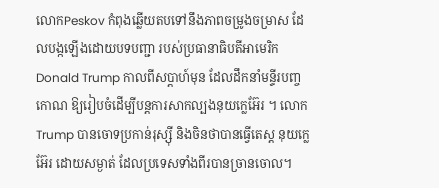លោកPeskov កំពុងឆ្លើយតបទៅនឹងភាពចម្រូងចម្រាស ដែលបង្កឡើងដោយបទបញ្ជា របស់ប្រធានាធិបតីអាមេរិក Donald Trump កាលពីសប្តាហ៍មុន ដែលដឹកនាំមន្ទីរបញ្ចកោណ ឱ្យរៀបចំដើម្បីបន្តការសាកល្បងនុយក្លេអ៊ែរ ។ លោក Trump បានចោទប្រកាន់រុស្ស៊ី និងចិនថាបានធ្វើតេស្ត នុយក្លេអ៊ែរ ដោយសម្ងាត់ ដែលប្រទេសទាំងពីរបានច្រានចោល។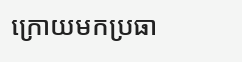ក្រោយមកប្រធា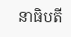នាធិបតី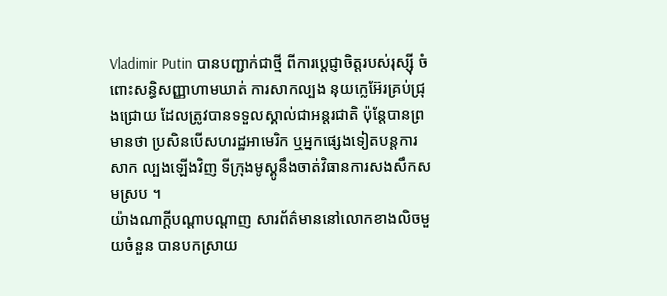Vladimir Putin បានបញ្ជាក់ជាថ្មី ពីការប្តេជ្ញាចិត្តរបស់រុស្ស៊ី ចំពោះសន្ធិសញ្ញាហាមឃាត់ ការសាកល្បង នុយក្លេអ៊ែរគ្រប់ជ្រុងជ្រោយ ដែលត្រូវបានទទួលស្គាល់ជាអន្តរជាតិ ប៉ុន្តែបានព្រមានថា ប្រសិនបើសហរដ្ឋអាមេរិក ឬអ្នកផ្សេងទៀតបន្តការសាក ល្បងឡើងវិញ ទីក្រុងមូស្គូនឹងចាត់វិធានការសងសឹកសមស្រប ។
យ៉ាងណាក្តីបណ្តាបណ្តាញ សារព័ត៌មាននៅលោកខាងលិចមួយចំនួន បានបកស្រាយ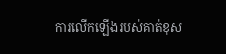ការលើកឡើងរបស់គាត់ខុស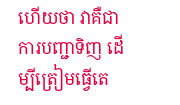ហើយថា វាគឺជាការបញ្ជាទិញ ដើម្បីត្រៀមធ្វើតេ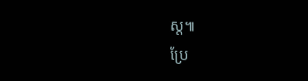ស្ត៕
ប្រែ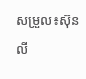សម្រួល៖ស៊ុនលី